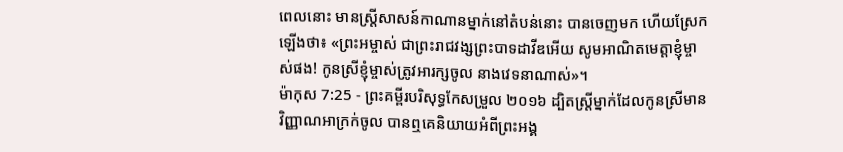ពេលនោះ មានស្ត្រីសាសន៍កាណានម្នាក់នៅតំបន់នោះ បានចេញមក ហើយស្រែកឡើងថា៖ «ព្រះអម្ចាស់ ជាព្រះរាជវង្សព្រះបាទដាវីឌអើយ សូមអាណិតមេត្តាខ្ញុំម្ចាស់ផង! កូនស្រីខ្ញុំម្ចាស់ត្រូវអារក្សចូល នាងវេទនាណាស់»។
ម៉ាកុស 7:25 - ព្រះគម្ពីរបរិសុទ្ធកែសម្រួល ២០១៦ ដ្បិតស្ត្រីម្នាក់ដែលកូនស្រីមានវិញ្ញាណអាក្រក់ចូល បានឮគេនិយាយអំពីព្រះអង្គ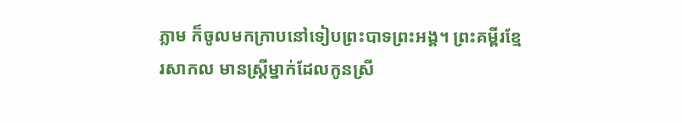ភ្លាម ក៏ចូលមកក្រាបនៅទៀបព្រះបាទព្រះអង្គ។ ព្រះគម្ពីរខ្មែរសាកល មានស្ត្រីម្នាក់ដែលកូនស្រី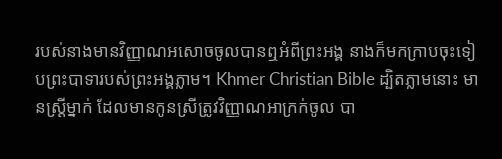របស់នាងមានវិញ្ញាណអសោចចូលបានឮអំពីព្រះអង្គ នាងក៏មកក្រាបចុះទៀបព្រះបាទារបស់ព្រះអង្គភ្លាម។ Khmer Christian Bible ដ្បិតភ្លាមនោះ មានស្ដ្រីម្នាក់ ដែលមានកូនស្រីត្រូវវិញ្ញាណអាក្រក់ចូល បា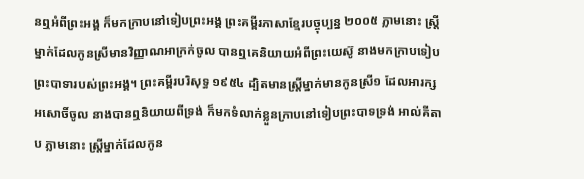នឮអំពីព្រះអង្គ ក៏មកក្រាបនៅទៀបព្រះអង្គ ព្រះគម្ពីរភាសាខ្មែរបច្ចុប្បន្ន ២០០៥ ភ្លាមនោះ ស្ត្រីម្នាក់ដែលកូនស្រីមានវិញ្ញាណអាក្រក់ចូល បានឮគេនិយាយអំពីព្រះយេស៊ូ នាងមកក្រាបទៀបព្រះបាទារបស់ព្រះអង្គ។ ព្រះគម្ពីរបរិសុទ្ធ ១៩៥៤ ដ្បិតមានស្ត្រីម្នាក់មានកូនស្រី១ ដែលអារក្សអសោចិ៍ចូល នាងបានឮនិយាយពីទ្រង់ ក៏មកទំលាក់ខ្លួនក្រាបនៅទៀបព្រះបាទទ្រង់ អាល់គីតាប ភ្លាមនោះ ស្ដ្រីម្នាក់ដែលកូន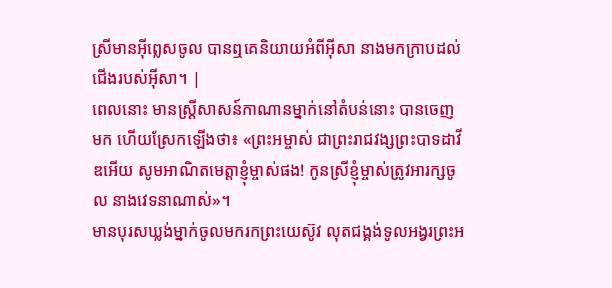ស្រីមានអ៊ីព្លេសចូល បានឮគេនិយាយអំពីអ៊ីសា នាងមកក្រាបដល់ជើងរបស់អ៊ីសា។ |
ពេលនោះ មានស្ត្រីសាសន៍កាណានម្នាក់នៅតំបន់នោះ បានចេញមក ហើយស្រែកឡើងថា៖ «ព្រះអម្ចាស់ ជាព្រះរាជវង្សព្រះបាទដាវីឌអើយ សូមអាណិតមេត្តាខ្ញុំម្ចាស់ផង! កូនស្រីខ្ញុំម្ចាស់ត្រូវអារក្សចូល នាងវេទនាណាស់»។
មានបុរសឃ្លង់ម្នាក់ចូលមករកព្រះយេស៊ូវ លុតជង្គង់ទូលអង្វរព្រះអ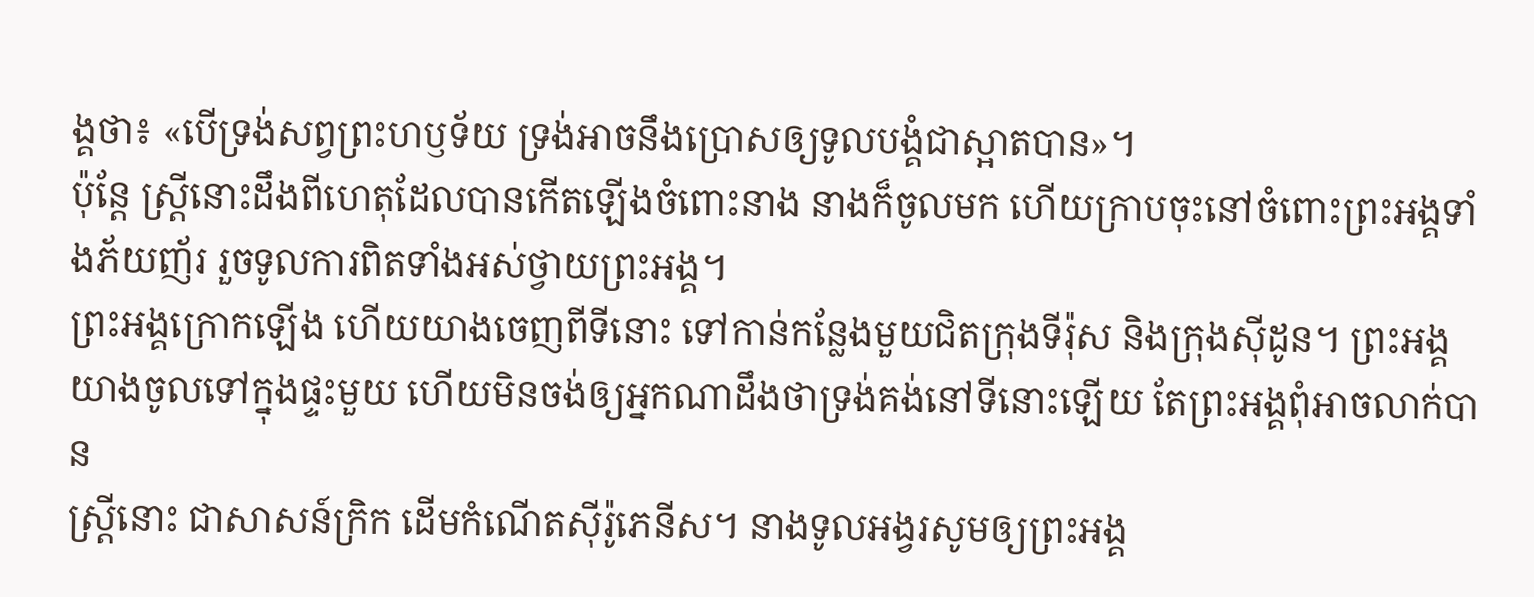ង្គថា៖ «បើទ្រង់សព្វព្រះហឫទ័យ ទ្រង់អាចនឹងប្រោសឲ្យទូលបង្គំជាស្អាតបាន»។
ប៉ុន្តែ ស្ត្រីនោះដឹងពីហេតុដែលបានកើតឡើងចំពោះនាង នាងក៏ចូលមក ហើយក្រាបចុះនៅចំពោះព្រះអង្គទាំងភ័យញ័រ រួចទូលការពិតទាំងអស់ថ្វាយព្រះអង្គ។
ព្រះអង្គក្រោកឡើង ហើយយាងចេញពីទីនោះ ទៅកាន់កន្លែងមួយជិតក្រុងទីរ៉ុស និងក្រុងស៊ីដូន។ ព្រះអង្គយាងចូលទៅក្នុងផ្ទះមួយ ហើយមិនចង់ឲ្យអ្នកណាដឹងថាទ្រង់គង់នៅទីនោះឡើយ តែព្រះអង្គពុំអាចលាក់បាន
ស្ត្រីនោះ ជាសាសន៍ក្រិក ដើមកំណើតស៊ីរ៉ូភេនីស។ នាងទូលអង្វរសូមឲ្យព្រះអង្គ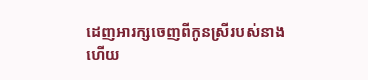ដេញអារក្សចេញពីកូនស្រីរបស់នាង
ហើយ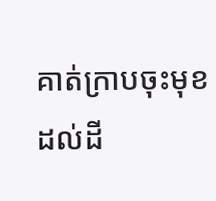គាត់ក្រាបចុះមុខដល់ដី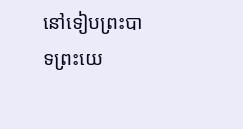នៅទៀបព្រះបាទព្រះយេ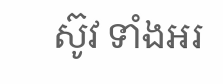ស៊ូវ ទាំងអរ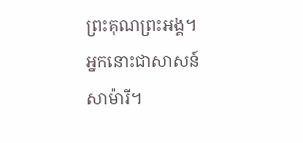ព្រះគុណព្រះអង្គ។ អ្នកនោះជាសាសន៍សាម៉ារី។